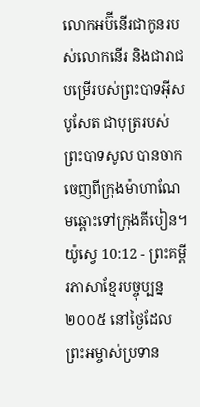លោកអប៊ីនើរជាកូនរបស់លោកនើរ និងជារាជបម្រើរបស់ព្រះបាទអ៊ីសបូសែត ជាបុត្ររបស់ព្រះបាទសូល បានចាកចេញពីក្រុងម៉ាហាណែមឆ្ពោះទៅក្រុងគីបៀន។
យ៉ូស្វេ 10:12 - ព្រះគម្ពីរភាសាខ្មែរបច្ចុប្បន្ន ២០០៥ នៅថ្ងៃដែលព្រះអម្ចាស់ប្រទាន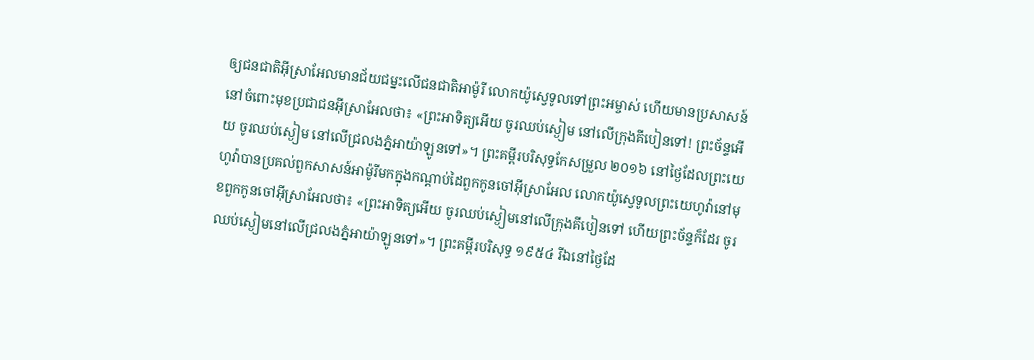ឲ្យជនជាតិអ៊ីស្រាអែលមានជ័យជម្នះលើជនជាតិអាម៉ូរី លោកយ៉ូស្វេទូលទៅព្រះអម្ចាស់ ហើយមានប្រសាសន៍នៅចំពោះមុខប្រជាជនអ៊ីស្រាអែលថា៖ «ព្រះអាទិត្យអើយ ចូរឈប់ស្ងៀម នៅលើក្រុងគីបៀនទៅ! ព្រះច័ន្ទអើយ ចូរឈប់ស្ងៀម នៅលើជ្រលងភ្នំអាយ៉ាឡូនទៅ»។ ព្រះគម្ពីរបរិសុទ្ធកែសម្រួល ២០១៦ នៅថ្ងៃដែលព្រះយេហូវ៉ាបានប្រគល់ពួកសាសន៍អាម៉ូរីមកក្នុងកណ្ដាប់ដៃពួកកូនចៅអ៊ីស្រាអែល លោកយ៉ូស្វេទូលព្រះយេហូវ៉ានៅមុខពួកកូនចៅអ៊ីស្រាអែលថា៖ «ព្រះអាទិត្យអើយ ចូរឈប់ស្ងៀមនៅលើក្រុងគីបៀនទៅ ហើយព្រះច័ន្ទក៏ដែរ ចូរឈប់ស្ងៀមនៅលើជ្រលងភ្នំអាយ៉ាឡូនទៅ»។ ព្រះគម្ពីរបរិសុទ្ធ ១៩៥៤ រីឯនៅថ្ងៃដែ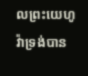លព្រះយេហូវ៉ាទ្រង់បាន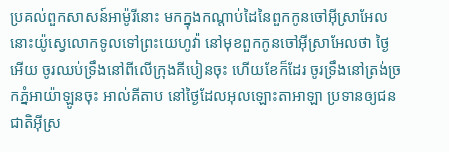ប្រគល់ពួកសាសន៍អាម៉ូរីនោះ មកក្នុងកណ្តាប់ដៃនៃពួកកូនចៅអ៊ីស្រាអែល នោះយ៉ូស្វេលោកទូលទៅព្រះយេហូវ៉ា នៅមុខពួកកូនចៅអ៊ីស្រាអែលថា ថ្ងៃអើយ ចូរឈប់ទ្រឹងនៅពីលើក្រុងគីបៀនចុះ ហើយខែក៏ដែរ ចូរទ្រឹងនៅត្រង់ច្រកភ្នំអាយ៉ាឡូនចុះ អាល់គីតាប នៅថ្ងៃដែលអុលឡោះតាអាឡា ប្រទានឲ្យជនជាតិអ៊ីស្រ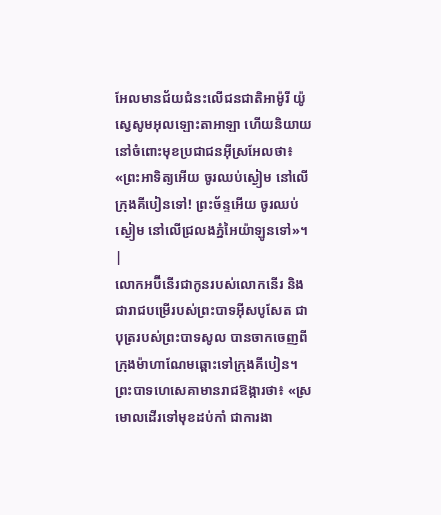អែលមានជ័យជំនះលើជនជាតិអាម៉ូរី យ៉ូស្វេសូមអុលឡោះតាអាឡា ហើយនិយាយនៅចំពោះមុខប្រជាជនអ៊ីស្រអែលថា៖ «ព្រះអាទិត្យអើយ ចូរឈប់ស្ងៀម នៅលើក្រុងគីបៀនទៅ! ព្រះច័ន្ទអើយ ចូរឈប់ស្ងៀម នៅលើជ្រលងភ្នំអៃយ៉ាឡូនទៅ»។ |
លោកអប៊ីនើរជាកូនរបស់លោកនើរ និងជារាជបម្រើរបស់ព្រះបាទអ៊ីសបូសែត ជាបុត្ររបស់ព្រះបាទសូល បានចាកចេញពីក្រុងម៉ាហាណែមឆ្ពោះទៅក្រុងគីបៀន។
ព្រះបាទហេសេគាមានរាជឱង្ការថា៖ «ស្រមោលដើរទៅមុខដប់កាំ ជាការងា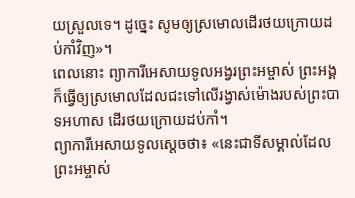យស្រួលទេ។ ដូច្នេះ សូមឲ្យស្រមោលដើរថយក្រោយដប់កាំវិញ»។
ពេលនោះ ព្យាការីអេសាយទូលអង្វរព្រះអម្ចាស់ ព្រះអង្គក៏ធ្វើឲ្យស្រមោលដែលជះទៅលើរង្វាស់ម៉ោងរបស់ព្រះបាទអហាស ដើរថយក្រោយដប់កាំ។
ព្យាការីអេសាយទូលស្ដេចថា៖ «នេះជាទីសម្គាល់ដែលព្រះអម្ចាស់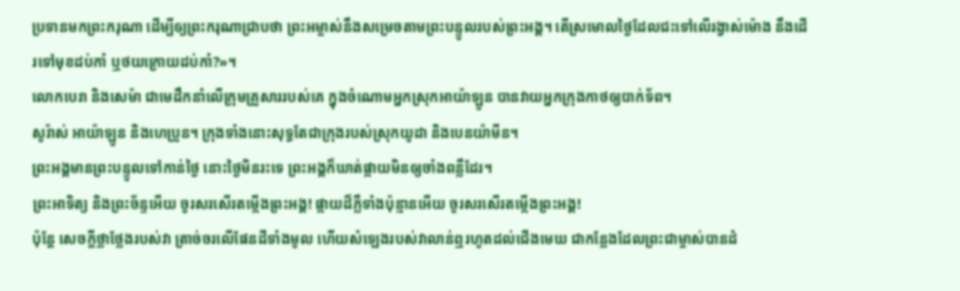ប្រទានមកព្រះករុណា ដើម្បីឲ្យព្រះករុណាជ្រាបថា ព្រះអម្ចាស់នឹងសម្រេចតាមព្រះបន្ទូលរបស់ព្រះអង្គ។ តើស្រមោលថ្ងៃដែលជះទៅលើរង្វាស់ម៉ោង នឹងដើរទៅមុខដប់កាំ ឬថយក្រោយដប់កាំ?»។
លោកបេរា និងសេម៉ា ជាមេដឹកនាំលើក្រុមគ្រួសាររបស់គេ ក្នុងចំណោមអ្នកស្រុកអាយ៉ាឡូន បានវាយអ្នកក្រុងកាថឲ្យបាក់ទ័ព។
សូរ៉ាស់ អាយ៉ាឡូន និងហេប្រូន។ ក្រុងទាំងនោះសុទ្ធតែជាក្រុងរបស់ស្រុកយូដា និងបេនយ៉ាមីន។
ព្រះអង្គមានព្រះបន្ទូលទៅកាន់ថ្ងៃ នោះថ្ងៃមិនរះទេ ព្រះអង្គក៏ឃាត់ផ្កាយមិនឲ្យចាំងពន្លឺដែរ។
ព្រះអាទិត្យ និងព្រះច័ន្ទអើយ ចូរសរសើរតម្កើងព្រះអង្គ! ផ្កាយដ៏ភ្លឺទាំងប៉ុន្មានអើយ ចូរសរសើរតម្កើងព្រះអង្គ!
ប៉ុន្តែ សេចក្ដីថ្លាថ្លែងរបស់វា ត្រាច់ចរលើផែនដីទាំងមូល ហើយសំឡេងរបស់វាលាន់ឮរហូតដល់ជើងមេឃ ជាកន្លែងដែលព្រះជាម្ចាស់បានដំ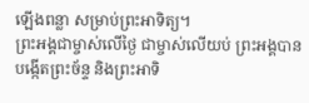ឡើងពន្លា សម្រាប់ព្រះអាទិត្យ។
ព្រះអង្គជាម្ចាស់លើថ្ងៃ ជាម្ចាស់លើយប់ ព្រះអង្គបានបង្កើតព្រះច័ន្ទ និងព្រះអាទិ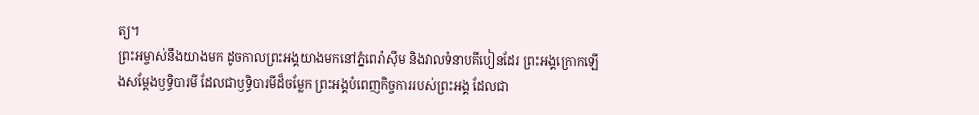ត្យ។
ព្រះអម្ចាស់នឹងយាងមក ដូចកាលព្រះអង្គយាងមកនៅភ្នំពេរ៉ាស៊ីម និងវាលទំនាបគីបៀនដែរ ព្រះអង្គក្រោកឡើងសម្តែងឫទ្ធិបារមី ដែលជាឫទ្ធិបារមីដ៏ចម្លែក ព្រះអង្គបំពេញកិច្ចការរបស់ព្រះអង្គ ដែលជា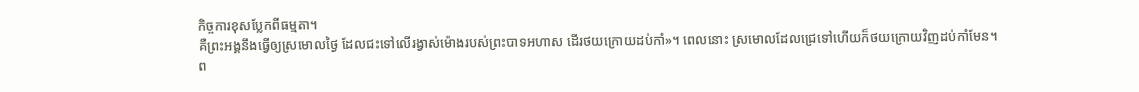កិច្ចការខុសប្លែកពីធម្មតា។
គឺព្រះអង្គនឹងធ្វើឲ្យស្រមោលថ្ងៃ ដែលជះទៅលើរង្វាស់ម៉ោងរបស់ព្រះបាទអហាស ដើរថយក្រោយដប់កាំ»។ ពេលនោះ ស្រមោលដែលជ្រេទៅហើយក៏ថយក្រោយវិញដប់កាំមែន។
ព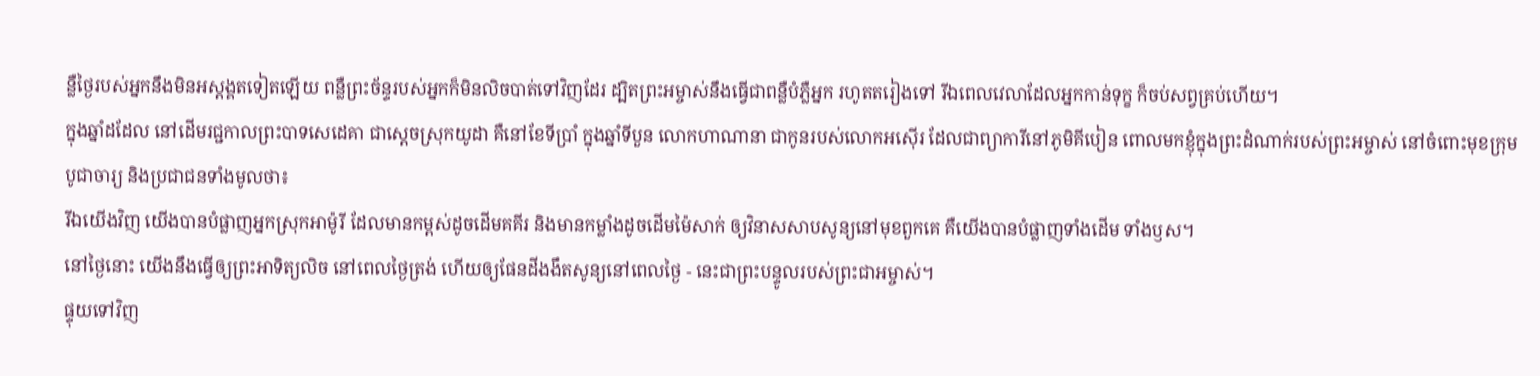ន្លឺថ្ងៃរបស់អ្នកនឹងមិនអស្ដង្គតទៀតឡើយ ពន្លឺព្រះច័ន្ទរបស់អ្នកក៏មិនលិចបាត់ទៅវិញដែរ ដ្បិតព្រះអម្ចាស់នឹងធ្វើជាពន្លឺបំភ្លឺអ្នក រហូតតរៀងទៅ រីឯពេលវេលាដែលអ្នកកាន់ទុក្ខ ក៏ចប់សព្វគ្រប់ហើយ។
ក្នុងឆ្នាំដដែល នៅដើមរជ្ជកាលព្រះបាទសេដេគា ជាស្ដេចស្រុកយូដា គឺនៅខែទីប្រាំ ក្នុងឆ្នាំទីបួន លោកហាណានា ជាកូនរបស់លោកអស៊ើរ ដែលជាព្យាការីនៅភូមិគីបៀន ពោលមកខ្ញុំក្នុងព្រះដំណាក់របស់ព្រះអម្ចាស់ នៅចំពោះមុខក្រុមបូជាចារ្យ និងប្រជាជនទាំងមូលថា៖
រីឯយើងវិញ យើងបានបំផ្លាញអ្នកស្រុកអាម៉ូរី ដែលមានកម្ពស់ដូចដើមគគីរ និងមានកម្លាំងដូចដើមម៉ៃសាក់ ឲ្យវិនាសសាបសូន្យនៅមុខពួកគេ គឺយើងបានបំផ្លាញទាំងដើម ទាំងឫស។
នៅថ្ងៃនោះ យើងនឹងធ្វើឲ្យព្រះអាទិត្យលិច នៅពេលថ្ងៃត្រង់ ហើយឲ្យផែនដីងងឹតសូន្យនៅពេលថ្ងៃ - នេះជាព្រះបន្ទូលរបស់ព្រះជាអម្ចាស់។
ផ្ទុយទៅវិញ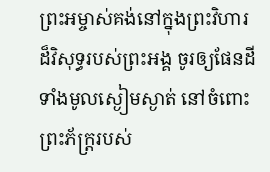ព្រះអម្ចាស់គង់នៅក្នុងព្រះវិហារ ដ៏វិសុទ្ធរបស់ព្រះអង្គ ចូរឲ្យផែនដីទាំងមូលស្ងៀមស្ងាត់ នៅចំពោះព្រះភ័ក្ត្ររបស់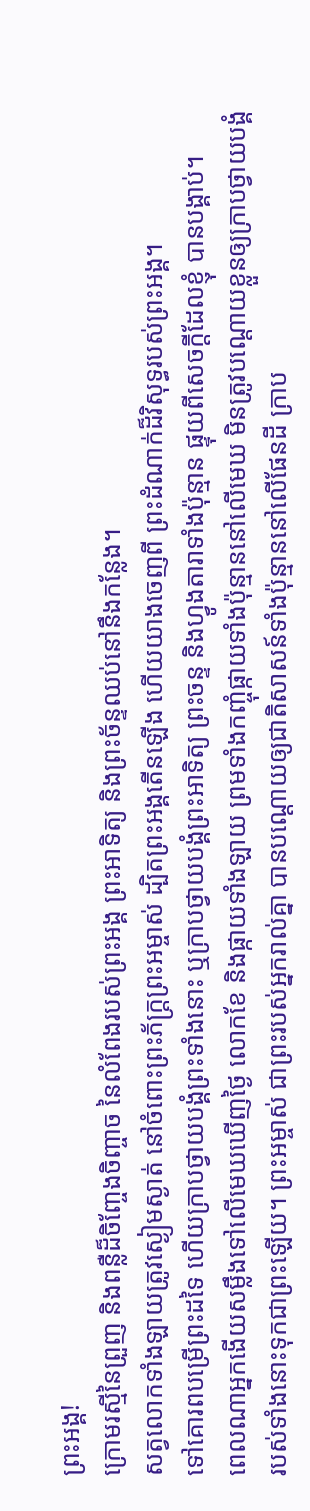ព្រះអង្គ!
ក្រោមរស្មីនៃព្រួញ និងពន្លឺដ៏ចិញ្ចែងចិញ្ចាច នៃលំពែងរបស់ព្រះអង្គ ព្រះអាទិត្យ និងព្រះច័ន្ទឈប់នៅនឹងកន្លែង។
សត្វលោកទាំងឡាយត្រូវស្ងៀមស្ងាត់ នៅចំពោះព្រះភ័ក្ត្រព្រះអម្ចាស់ ដ្បិតព្រះអង្គតើនឡើង ហើយយាងចេញពី ព្រះដំណាក់ដ៏វិសុទ្ធរបស់ព្រះអង្គ។
ទៅគោរពបម្រើព្រះដទៃ ហើយក្រាបថ្វាយបង្គំព្រះទាំងនោះ ឬក្រាបថ្វាយបង្គំព្រះអាទិត្យ ព្រះចន្ទ និងហ្វូងតារាទាំងប៉ុន្មាន ផ្ទុយពីសេចក្ដីដែលខ្ញុំ បានបង្គាប់។
ពេលណាអ្នកងើយសម្លឹងទៅលើមេឃឃើញថ្ងៃ លោកខែ និងផ្កាយទាំងឡាយ ព្រមទាំងកញ្ចុំផ្កាយទាំងប៉ុន្មាននៅលើមេឃ មិនត្រូវបណ្ដោយខ្លួនឲ្យក្រាបថ្វាយបង្គំរបស់ទាំងនោះទុកជាព្រះឡើយ។ ព្រះអម្ចាស់ ជាព្រះរបស់អ្នករាល់គ្នា បានបណ្ដោយឲ្យជាតិសាសន៍ទាំងប៉ុន្មាននៅលើផែនដី ក្រាប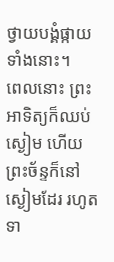ថ្វាយបង្គំផ្កាយទាំងនោះ។
ពេលនោះ ព្រះអាទិត្យក៏ឈប់ស្ងៀម ហើយព្រះច័ន្ទក៏នៅស្ងៀមដែរ រហូតទា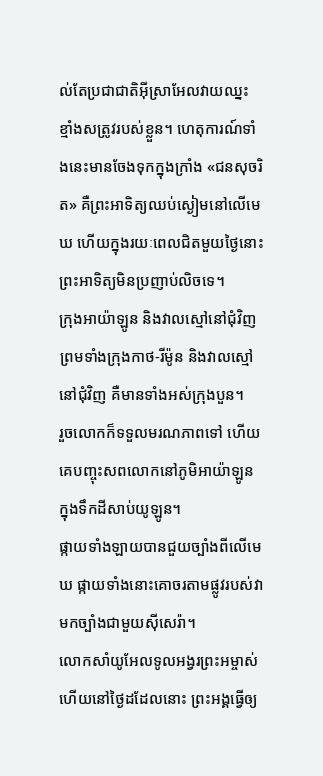ល់តែប្រជាជាតិអ៊ីស្រាអែលវាយឈ្នះ ខ្មាំងសត្រូវរបស់ខ្លួន។ ហេតុការណ៍ទាំងនេះមានចែងទុកក្នុងក្រាំង «ជនសុចរិត» គឺព្រះអាទិត្យឈប់ស្ងៀមនៅលើមេឃ ហើយក្នុងរយៈពេលជិតមួយថ្ងៃនោះ ព្រះអាទិត្យមិនប្រញាប់លិចទេ។
ក្រុងអាយ៉ាឡូន និងវាលស្មៅនៅជុំវិញ ព្រមទាំងក្រុងកាថ-រីម៉ូន និងវាលស្មៅនៅជុំវិញ គឺមានទាំងអស់ក្រុងបួន។
រួចលោកក៏ទទួលមរណភាពទៅ ហើយគេបញ្ចុះសពលោកនៅភូមិអាយ៉ាឡូន ក្នុងទឹកដីសាប់យូឡូន។
ផ្កាយទាំងឡាយបានជួយច្បាំងពីលើមេឃ ផ្កាយទាំងនោះគោចរតាមផ្លូវរបស់វា មកច្បាំងជាមួយស៊ីសេរ៉ា។
លោកសាំយូអែលទូលអង្វរព្រះអម្ចាស់ ហើយនៅថ្ងៃដដែលនោះ ព្រះអង្គធ្វើឲ្យ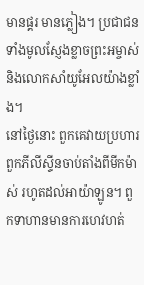មានផ្គរ មានភ្លៀង។ ប្រជាជនទាំងមូលស្ញែងខ្លាចព្រះអម្ចាស់ និងលោកសាំយូអែលយ៉ាងខ្លាំង។
នៅថ្ងៃនោះ ពួកគេវាយប្រហារពួកភីលីស្ទីនចាប់តាំងពីមីកម៉ាស់ រហូតដល់អាយ៉ាឡូន។ ពួកទាហានមានការហេវហត់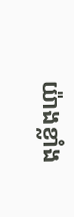យ៉ាងខ្លាំង